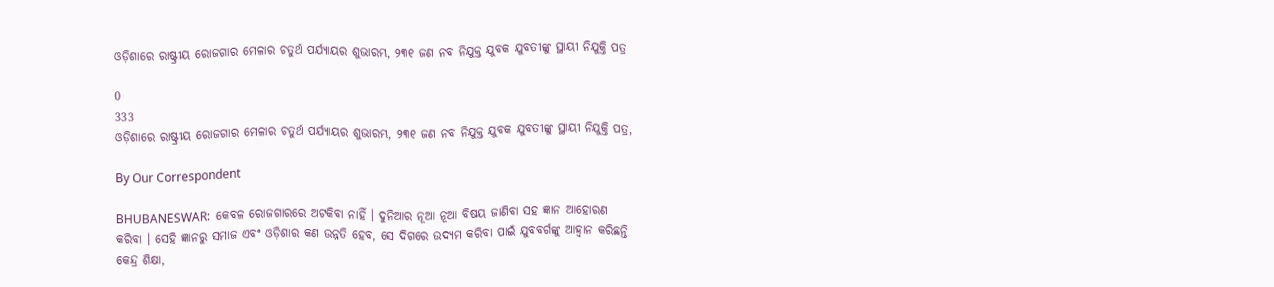ଓଡ଼ିଶାରେ ରାଷ୍ଟ୍ରୀୟ ରୋଜଗାର ମେଳାର ଚତୁର୍ଥ ପର୍ଯ୍ୟାୟର ଶୁଭାରମ୍ଭ, ୨୩୧ ଜଣ ନବ ନିଯୁକ୍ତ ଯୁବକ ଯୁବତୀଙ୍କୁ ସ୍ଥାୟୀ ନିଯୁକ୍ତି ପତ୍ର

0
333
ଓଡ଼ିଶାରେ ରାଷ୍ଟ୍ରୀୟ ରୋଜଗାର ମେଳାର ଚତୁର୍ଥ ପର୍ଯ୍ୟାୟର ଶୁଭାରମ୍ଭ, ୨୩୧ ଜଣ ନବ ନିଯୁକ୍ତ ଯୁବକ ଯୁବତୀଙ୍କୁ ସ୍ଥାୟୀ ନିଯୁକ୍ତି ପତ୍ର,

By Our Correspondent

BHUBANESWAR:  କେବଳ ରୋଜଗାରରେ ଅଟକିବା ନାହିଁ । ଦୁନିଆର ନୂଆ ନୂଆ ବିଷୟ ଜାଣିବା ସହ ଜ୍ଞାନ ଆହୋରଣ କରିବା । ସେହି ଜ୍ଞାନରୁ ସମାଜ ଏବଂ ଓଡ଼ିଶାର କଣ ଉନ୍ନତି ହେବ, ସେ ଦିଗରେ ଉଦ୍ୟମ କରିବା ପାଇଁ ଯୁବବର୍ଗଙ୍କୁ ଆହ୍ୱାନ କରିଛନ୍ତି କେନ୍ଦ୍ର ଶିକ୍ଷା,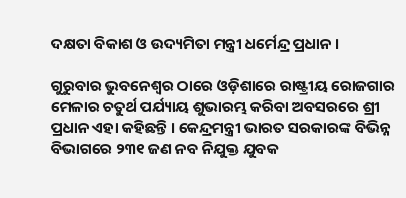ଦକ୍ଷତା ବିକାଶ ଓ ଉଦ୍ୟମିତା ମନ୍ତ୍ରୀ ଧର୍ମେନ୍ଦ୍ର ପ୍ରଧାନ ।

ଗୁରୁବାର ଭୁବନେଶ୍ୱର ଠାରେ ଓଡ଼ିଶାରେ ରାଷ୍ଟ୍ରୀୟ ରୋଜଗାର ମେଳାର ଚତୁର୍ଥ ପର୍ଯ୍ୟାୟ ଶୁଭାରମ୍ଭ କରିବା ଅବସରରେ ଶ୍ରୀ ପ୍ରଧାନ ଏହା କହିଛନ୍ତି । କେନ୍ଦ୍ରମନ୍ତ୍ରୀ ଭାରତ ସରକାରଙ୍କ ବିଭିନ୍ନ ବିଭାଗରେ ୨୩୧ ଜଣ ନବ ନିଯୁକ୍ତ ଯୁବକ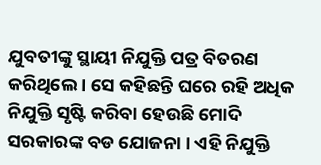ଯୁବତୀଙ୍କୁ ସ୍ଥାୟୀ ନିଯୁକ୍ତି ପତ୍ର ବିତରଣ କରିଥିଲେ । ସେ କହିଛନ୍ତି ଘରେ ରହି ଅଧିକ ନିଯୁକ୍ତି ସୃଷ୍ଟି କରିବା ହେଉଛି ମୋଦି ସରକାରଙ୍କ ବଡ ଯୋଜନା । ଏହି ନିଯୁକ୍ତି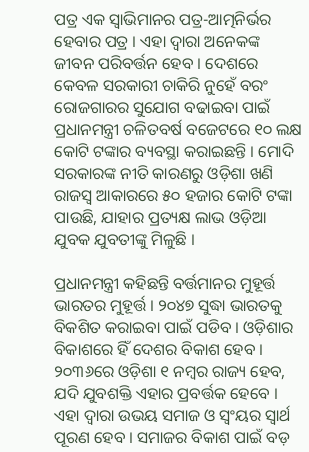ପତ୍ର ଏକ ସ୍ୱାଭିମାନର ପତ୍ର-ଆତ୍ମନିର୍ଭର ହେବାର ପତ୍ର । ଏହା ଦ୍ୱାରା ଅନେକଙ୍କ ଜୀବନ ପରିବର୍ତ୍ତନ ହେବ । ଦେଶରେ କେବଳ ସରକାରୀ ଚାକିରି ନୁହେଁ ବରଂ ରୋଜଗାରର ସୁଯୋଗ ବଢାଇବା ପାଇଁ ପ୍ରଧାନମନ୍ତ୍ରୀ ଚଳିତବର୍ଷ ବଜେଟରେ ୧୦ ଲକ୍ଷ କୋଟି ଟଙ୍କାର ବ୍ୟବସ୍ଥା କରାଇଛନ୍ତି । ମୋଦି ସରକାରଙ୍କ ନୀତି କାରଣରୁ ଓଡ଼ିଶା ଖଣି ରାଜସ୍ୱ ଆକାରରେ ୫୦ ହଜାର କୋଟି ଟଙ୍କା ପାଉଛି, ଯାହାର ପ୍ରତ୍ୟକ୍ଷ ଲାଭ ଓଡ଼ିଆ ଯୁବକ ଯୁବତୀଙ୍କୁ ମିଳୁଛି ।

ପ୍ରଧାନମନ୍ତ୍ରୀ କହିଛନ୍ତି ବର୍ତ୍ତମାନର ମୁହୂର୍ତ୍ତ ଭାରତର ମୁହୂର୍ତ୍ତ । ୨୦୪୭ ସୁଦ୍ଧା ଭାରତକୁ ବିକଶିତ କରାଇବା ପାଇଁ ପଡିବ । ଓଡ଼ିଶାର ବିକାଶରେ ହିଁ ଦେଶର ବିକାଶ ହେବ । ୨୦୩୬ରେ ଓଡ଼ିଶା ୧ ନମ୍ବର ରାଜ୍ୟ ହେବ, ଯଦି ଯୁବଶକ୍ତି ଏହାର ପ୍ରବର୍ତ୍ତକ ହେବେ । ଏହା ଦ୍ୱାରା ଉଭୟ ସମାଜ ଓ ସ୍ୱଂୟର ସ୍ୱାର୍ଥ ପୂରଣ ହେବ । ସମାଜର ବିକାଶ ପାଇଁ ବଡ଼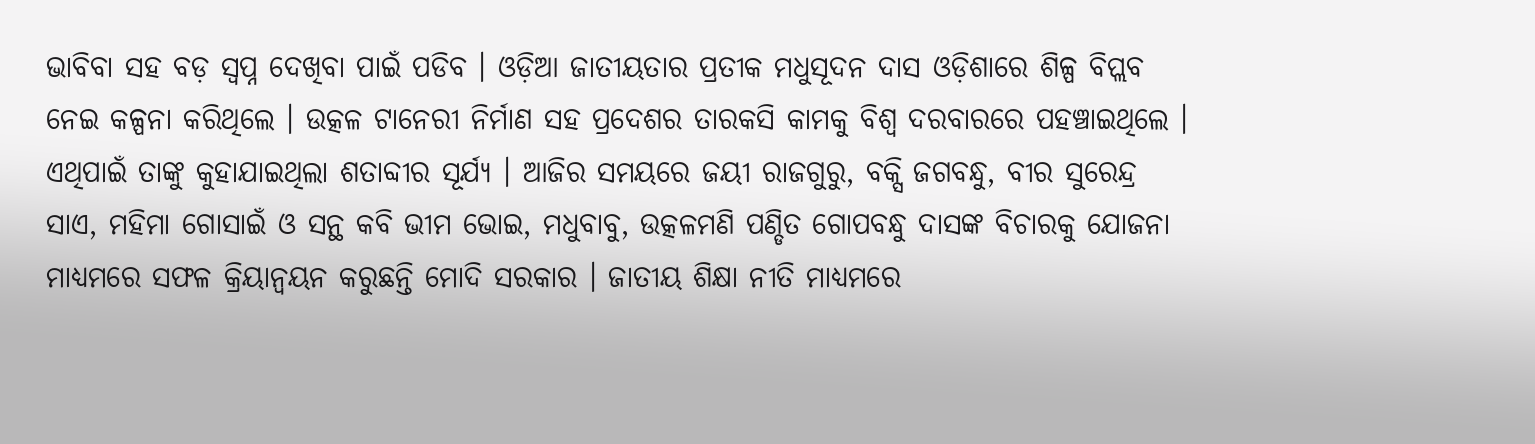ଭାବିବା ସହ ବଡ଼ ସ୍ୱପ୍ନ ଦେଖିବା ପାଇଁ ପଡିବ । ଓଡ଼ିଆ ଜାତୀୟତାର ପ୍ରତୀକ ମଧୁସୂଦନ ଦାସ ଓଡ଼ିଶାରେ ଶିଳ୍ପ ବିପ୍ଲବ ନେଇ କଳ୍ପନା କରିଥିଲେ । ଉତ୍କଳ ଟାନେରୀ ନିର୍ମାଣ ସହ ପ୍ରଦେଶର ତାରକସି କାମକୁ ବିଶ୍ୱ ଦରବାରରେ ପହଞ୍ଚାଇଥିଲେ । ଏଥିପାଇଁ ତାଙ୍କୁ କୁହାଯାଇଥିଲା ଶତାବ୍ଦୀର ସୂର୍ଯ୍ୟ । ଆଜିର ସମୟରେ ଜୟୀ ରାଜଗୁରୁ, ବକ୍ସି ଜଗବନ୍ଧୁ, ବୀର ସୁରେନ୍ଦ୍ର ସାଏ, ମହିମା ଗୋସାଇଁ ଓ ସନ୍ଥ କବି ଭୀମ ଭୋଇ, ମଧୁବାବୁ, ଉତ୍କଳମଣି ପଣ୍ଡିତ ଗୋପବନ୍ଧୁ ଦାସଙ୍କ ବିଚାରକୁ ଯୋଜନା ମାଧ୍ୟମରେ ସଫଳ କ୍ରିୟାନ୍ୱୟନ କରୁଛନ୍ତି ମୋଦି ସରକାର । ଜାତୀୟ ଶିକ୍ଷା ନୀତି ମାଧ୍ୟମରେ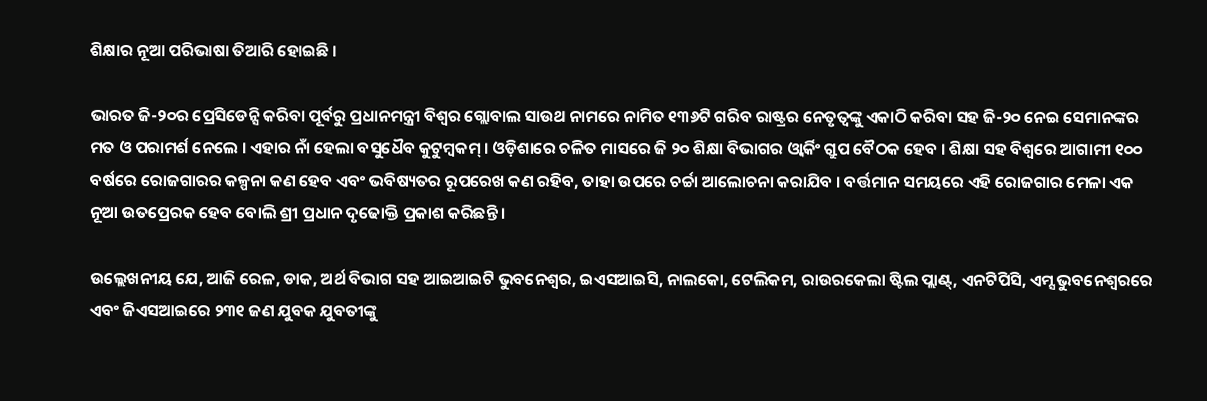ଶିକ୍ଷାର ନୂଆ ପରିଭାଷା ତିଆରି ହୋଇଛି ।

ଭାରତ ଜି-୨୦ର ପ୍ରେସିଡେନ୍ସି କରିବା ପୂର୍ବରୁ ପ୍ରଧାନମନ୍ତ୍ରୀ ବିଶ୍ୱର ଗ୍ଲୋବାଲ ସାଉଥ ନାମରେ ନାମିତ ୧୩୬ଟି ଗରିବ ରାଷ୍ଟ୍ରର ନେତୃତ୍ୱଙ୍କୁ ଏକାଠି କରିବା ସହ ଜି-୨୦ ନେଇ ସେମାନଙ୍କର ମତ ଓ ପରାମର୍ଶ ନେଲେ । ଏହାର ନାଁ ହେଲା ବସୁଧୈବ କୁଟୁମ୍ବକମ୍ । ଓଡ଼ିଶାରେ ଚଳିତ ମାସରେ ଜି ୨୦ ଶିକ୍ଷା ବିଭାଗର ଓ୍ୱାର୍କିଂ ଗ୍ରୁପ ବୈଠକ ହେବ । ଶିକ୍ଷା ସହ ବିଶ୍ୱରେ ଆଗାମୀ ୧୦୦ ବର୍ଷରେ ରୋଜଗାରର କଳ୍ପନା କଣ ହେବ ଏବଂ ଭବିଷ୍ୟତର ରୂପରେଖ କଣ ରହିବ, ତାହା ଉପରେ ଚର୍ଚ୍ଚା ଆଲୋଚନା କରାଯିବ । ବର୍ତ୍ତମାନ ସମୟରେ ଏହି ରୋଜଗାର ମେଳା ଏକ ନୂଆ ଉତପ୍ରେରକ ହେବ ବୋଲି ଶ୍ରୀ ପ୍ରଧାନ ଦୃଢୋକ୍ତି ପ୍ରକାଶ କରିଛନ୍ତି ।

ଉଲ୍ଲେଖନୀୟ ଯେ, ଆଜି ରେଳ, ଡାକ, ଅର୍ଥ ବିଭାଗ ସହ ଆଇଆଇଟି ଭୁବନେଶ୍ୱର, ଇଏସଆଇସି, ନାଲକୋ, ଟେଲିକମ, ରାଉରକେଲା ଷ୍ଟିଲ ପ୍ଲାଣ୍ଟ୍, ଏନଟିପିସି, ଏମ୍ସ ଭୁବନେଶ୍ୱରରେ ଏବଂ ଜିଏସଆଇରେ ୨୩୧ ଜଣ ଯୁବକ ଯୁବତୀଙ୍କୁ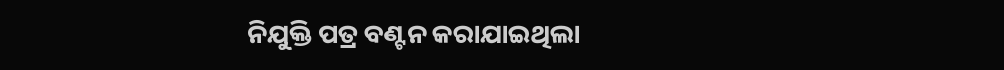ନିଯୁକ୍ତି ପତ୍ର ବଣ୍ଟନ କରାଯାଇଥିଲା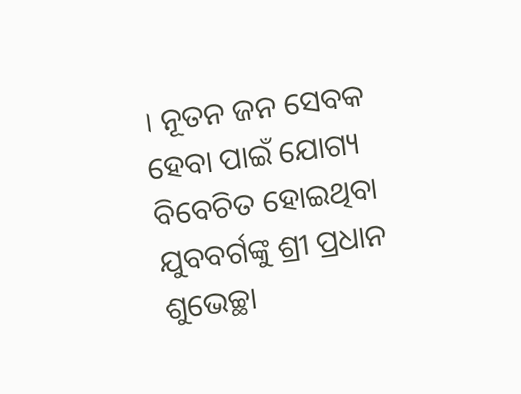। ନୂତନ ଜନ ସେବକ ହେବା ପାଇଁ ଯୋଗ୍ୟ ବିବେଚିତ ହୋଇଥିବା ଯୁବବର୍ଗଙ୍କୁ ଶ୍ରୀ ପ୍ରଧାନ ଶୁଭେଚ୍ଛା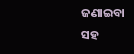ଜଣାଇବା ସହ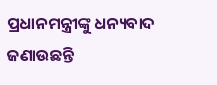ପ୍ରଧାନମନ୍ତ୍ରୀଙ୍କୁ ଧନ୍ୟବାଦ ଜଣାଉଛନ୍ତି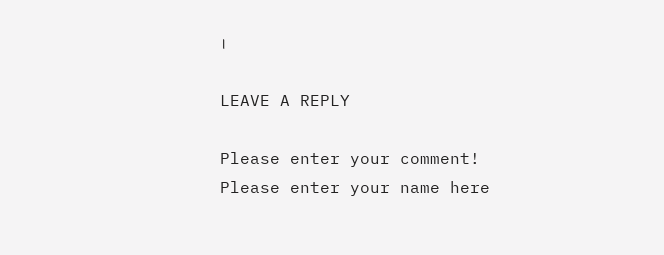।

LEAVE A REPLY

Please enter your comment!
Please enter your name here